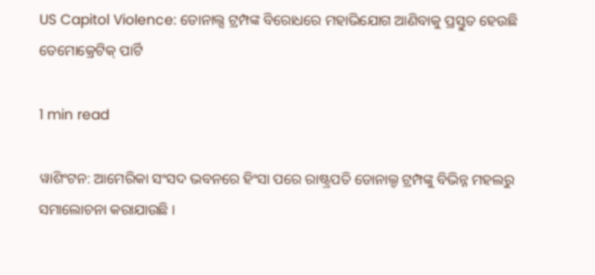US Capitol Violence: ଡୋନାଲ୍ସ ଟ୍ରମ୍ପଙ୍କ ବିରୋଧରେ ମହାଭିଯୋଗ ଆଣିବାକୁ ପ୍ରସ୍ତୁତ ହେଉଛି ଡେମୋକ୍ରେଟିକ୍ ପାର୍ଟି

1 min read

ୱାଶିଂଟନ: ଆମେରିକା ସଂସଦ ଭବନରେ ହିଂସା ପରେ ରାଷ୍ଟ୍ରପତି ଡୋନାଲ୍ଡ ଟ୍ରମ୍ପଙ୍କୁ ବିଭିନ୍ନ ମହଲରୁ ସମାଲୋଚନା କରାଯାଉଛି ।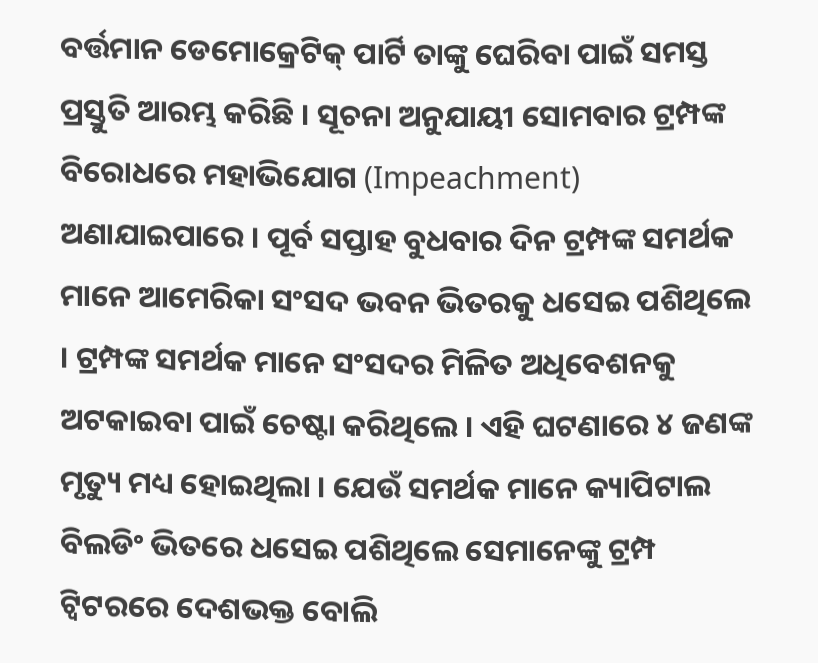ବର୍ତ୍ତମାନ ଡେମୋକ୍ରେଟିକ୍ ପାର୍ଟି ତାଙ୍କୁ ଘେରିବା ପାଇଁ ସମସ୍ତ ପ୍ରସ୍ତୁତି ଆରମ୍ଭ କରିଛି । ସୂଚନା ଅନୁଯାୟୀ ସୋମବାର ଟ୍ରମ୍ପଙ୍କ ବିରୋଧରେ ମହାଭିଯୋଗ (Impeachment) ଅଣାଯାଇପାରେ । ପୂର୍ବ ସପ୍ତାହ ବୁଧବାର ଦିନ ଟ୍ରମ୍ପଙ୍କ ସମର୍ଥକ ମାନେ ଆମେରିକା ସଂସଦ ଭବନ ଭିତରକୁ ଧସେଇ ପଶିଥିଲେ । ଟ୍ରମ୍ପଙ୍କ ସମର୍ଥକ ମାନେ ସଂସଦର ମିଳିତ ଅଧିବେଶନକୁ ଅଟକାଇବା ପାଇଁ ଚେଷ୍ଟା କରିଥିଲେ । ଏହି ଘଟଣାରେ ୪ ଜଣଙ୍କ ମୃତ୍ୟୁ ମଧ୍ୟ ହୋଇଥିଲା । ଯେଉଁ ସମର୍ଥକ ମାନେ କ୍ୟାପିଟାଲ ବିଲଡିଂ ଭିତରେ ଧସେଇ ପଶିଥିଲେ ସେମାନେଙ୍କୁ ଟ୍ରମ୍ପ ଟ୍ୱିଟରରେ ଦେଶଭକ୍ତ ବୋଲି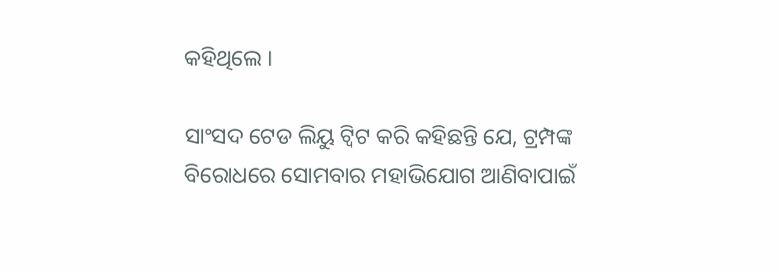କହିଥିଲେ ।

ସାଂସଦ ଟେଡ ଲିୟୁ ଟ୍ୱିଟ କରି କହିଛନ୍ତି ଯେ, ଟ୍ରମ୍ପଙ୍କ ବିରୋଧରେ ସୋମବାର ମହାଭିଯୋଗ ଆଣିବାପାଇଁ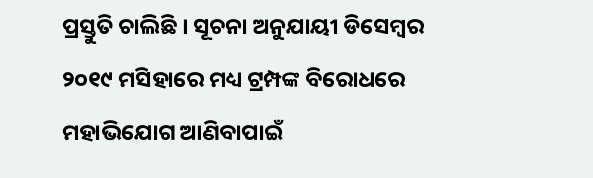ପ୍ରସ୍ତୁତି ଚାଲିଛି । ସୂଚନା ଅନୁଯାୟୀ ଡିସେମ୍ବର ୨୦୧୯ ମସିହାରେ ମଧ୍ୟ ଟ୍ରମ୍ପଙ୍କ ବିରୋଧରେ ମହାଭିଯୋଗ ଆଣିବାପାଇଁ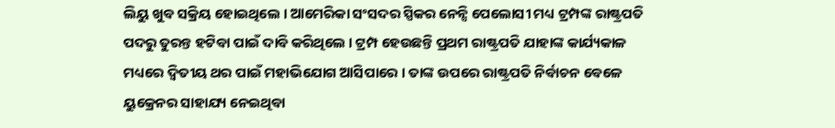ଲିୟୁ ଖୁବ ସକ୍ରିୟ ହୋଇଥିଲେ । ଆମେରିକା ସଂସଦର ସ୍ପିକର ନେନ୍ସି ପେଲୋସୀ ମଧ୍ୟ ଟ୍ରମ୍ପଙ୍କ ରାଷ୍ଟ୍ରପତି ପଦରୁ ତୁରନ୍ତ ହଟିବା ପାଇଁ ଦାବି କରିଥିଲେ । ଟ୍ରମ୍ପ ହେଉଛନ୍ତି ପ୍ରଥମ ରାଷ୍ଟ୍ରପତି ଯାହାଙ୍କ କାର୍ଯ୍ୟକାଳ ମଧ୍ୟରେ ଦ୍ୱିତୀୟ ଥର ପାଇଁ ମହାଭିଯୋଗ ଆସିପାରେ । ତାଙ୍କ ଉପରେ ରାଷ୍ଟ୍ରପତି ନିର୍ବାଚନ ବେଳେ ୟୁକ୍ରେନର ସାହାଯ୍ୟ ନେଇଥିବା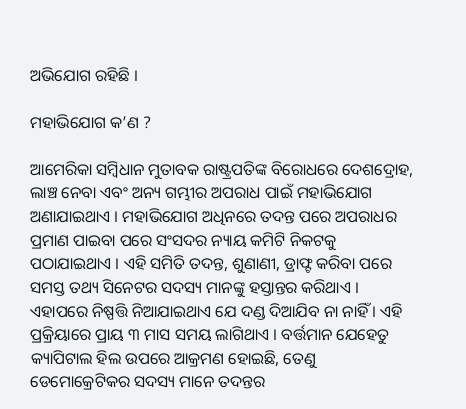ଅଭିଯୋଗ ରହିଛି ।

ମହାଭିଯୋଗ କ’ଣ ?

ଆମେରିକା ସମ୍ବିଧାନ ମୁତାବକ ରାଷ୍ଟ୍ରପତିଙ୍କ ବିରୋଧରେ ଦେଶଦ୍ରୋହ, ଲାଞ୍ଚ ନେବା ଏବଂ ଅନ୍ୟ ଗମ୍ଭୀର ଅପରାଧ ପାଇଁ ମହାଭିଯୋଗ ଅଣାଯାଇଥାଏ । ମହାଭିଯୋଗ ଅଧିନରେ ତଦନ୍ତ ପରେ ଅପରାଧର ପ୍ରମାଣ ପାଇବା ପରେ ସଂସଦର ନ୍ୟାୟ କମିଟି ନିକଟକୁ ପଠାଯାଇଥାଏ । ଏହି ସମିତି ତଦନ୍ତ, ଶୁଣାଣୀ, ଡ୍ରାଫ୍ଟ କରିବା ପରେ ସମସ୍ତ ତଥ୍ୟ ସିନେଟର ସଦସ୍ୟ ମାନଙ୍କୁ ହସ୍ତାନ୍ତର କରିଥାଏ । ଏହାପରେ ନିଷ୍ପତ୍ତି ନିଆଯାଇଥାଏ ଯେ ଦଣ୍ଡ ଦିଆଯିବ ନା ନାହିଁ । ଏହି ପ୍ରକ୍ରିୟାରେ ପ୍ରାୟ ୩ ମାସ ସମୟ ଲାଗିଥାଏ । ବର୍ତ୍ତମାନ ଯେହେତୁ କ୍ୟାପିଟାଲ ହିଲ ଉପରେ ଆକ୍ରମଣ ହୋଇଛି, ତେଣୁ ଡେମୋକ୍ରେଟିକର ସଦସ୍ୟ ମାନେ ତଦନ୍ତର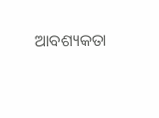ଆବଶ୍ୟକତା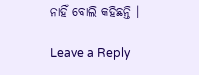ନାହିଁ ବୋଲି କହିଛନ୍ତି ।

Leave a Reply